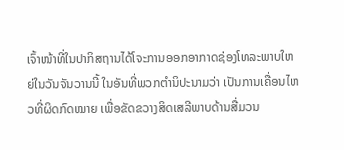ເຈົ້າໜ້າທີ່ໃນປາກິສຖານໄດ້ໂຈະການອອກອາກາດຊ່ອງໂທລະພາບໃຫຍ່ໃນວັນຈັນວານນີ້ ໃນອັນທີ່ພວກຕຳນິປະນາມວ່າ ເປັນການເຄື່ອນໄຫວທີ່ຜິດກົດໝາຍ ເພື່ອຂັດຂວາງສິດເສລີພາບດ້ານສື່ມວນ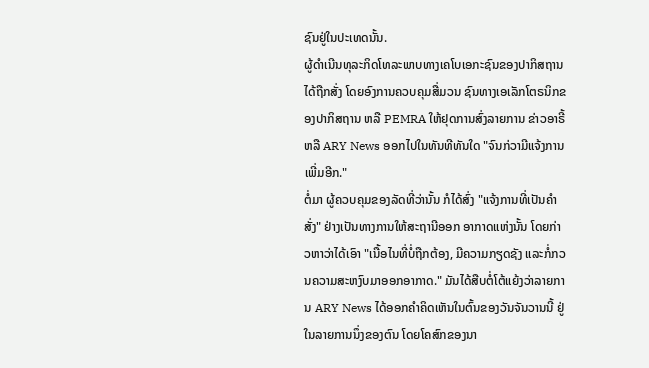ຊົນຢູ່ໃນປະເທດນັ້ນ.
ຜູ້ດຳເນີນທຸລະກິດໂທລະພາບທາງເຄໂບເອກະຊົນຂອງປາກິສຖານໄດ້ຖືກສັ່ງ ໂດຍອົງການຄວບຄຸມສື່ມວນ ຊົນທາງເອເລັກໂຕຣນິກຂອງປາກິສຖານ ຫລື PEMRA ໃຫ້ຢຸດການສົ່ງລາຍການ ຂ່າວອາຣີ້ ຫລື ARY News ອອກໄປໃນທັນທີທັນໃດ "ຈົນກ່ວາມີແຈ້ງການເພີ່ມອີກ."
ຕໍ່ມາ ຜູ້ຄວບຄຸມຂອງລັດທີ່ວ່ານັ້ນ ກໍໄດ້ສົ່ງ "ແຈ້ງການທີ່ເປັນຄຳສັ່ງ" ຢ່າງເປັນທາງການໃຫ້ສະຖານີອອກ ອາກາດແຫ່ງນັ້ນ ໂດຍກ່າວຫາວ່າໄດ້ເອົາ "ເນື້ອໄນທີ່ບໍ່ຖືກຕ້ອງ, ມີຄວາມກຽດຊັງ ແລະກໍ່ກວນຄວາມສະຫງົບມາອອກອາກາດ." ມັນໄດ້ສືບຕໍ່ໂຕ້ແຍ້ງວ່າລາຍການ ARY News ໄດ້ອອກຄໍາຄິດເຫັນໃນຕົ້ນຂອງວັນຈັນວານນີ້ ຢູ່ໃນລາຍການນຶ່ງຂອງຕົນ ໂດຍໂຄສົກຂອງນາ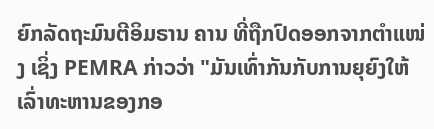ຍົກລັດຖະມົນຕີອິມຣານ ຄານ ທີ່ຖືກປົດອອກຈາກຕຳແໜ່ງ ເຊິ່ງ PEMRA ກ່າວວ່າ "ມັນເທົ່າກັນກັບການຍຸຍົງໃຫ້ເລົ່າທະຫານຂອງກອ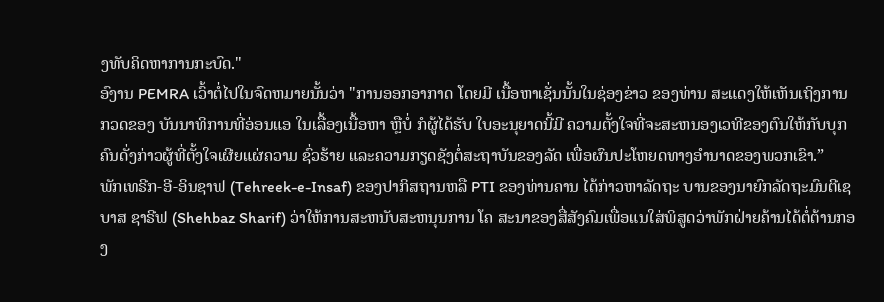ງທັບຄິດຫາການກະບົດ."
ອົງານ PEMRA ເວົ້າຕໍ່ໄປໃນຈົດຫມາຍນັ້ນວ່າ "ການອອກອາກາດ ໂດຍມີ ເນື້ອຫາເຊັ່ນນັ້ນໃນຊ່ອງຂ່າວ ຂອງທ່ານ ສະແດງໃຫ້ເຫັນເຖິງການກວດຂອງ ບັນນາທິການທີ່ອ່ອນແອ ໃນເລື້ອງເນື້ອຫາ ຫຼືບໍ່ ກໍຜູ້ໄດ້ຮັບ ໃບອະນຸຍາດນີ້ມີ ຄວາມຕັ້ງໃຈທີ່ຈະສະຫນອງເວທີຂອງຕົນໃຫ້ກັບບຸກຄົນດັ່ງກ່າວຜູ້ທີ່ຕັ້ງໃຈເຜີຍແຜ່ຄວາມ ຊົ່ວຮ້າຍ ແລະຄວາມກຽດຊັງຕໍ່ສະຖາບັນຂອງລັດ ເພື່ອຜົນປະໂຫຍດທາງອຳນາດຂອງພວກເຂົາ.”
ພັກເທຣີກ-ອີ-ອິນຊາຟ (Tehreek-e-Insaf) ຂອງປາກິສຖານຫລື PTI ຂອງທ່ານຄານ ໄດ້ກ່າວຫາລັດຖະ ບານຂອງນາຍົກລັດຖະມົນຕີເຊບາສ ຊາຣີຟ (Shehbaz Sharif) ວ່າໃຫ້ການສະຫນັບສະຫນຸນການ ໂຄ ສະນາຂອງສື່ສັງຄົມເພື່ອແນໃສ່ພິສູດວ່າພັກຝ່າຍຄ້ານໄດ້ຕໍ່ຕ້ານກອງ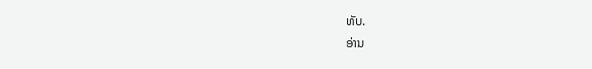ທັບ.
ອ່ານ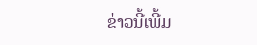ຂ່າວນີ້ເພີ້ມ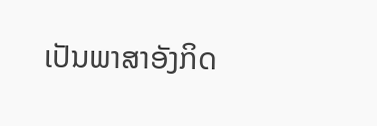ເປັນພາສາອັງກິດ